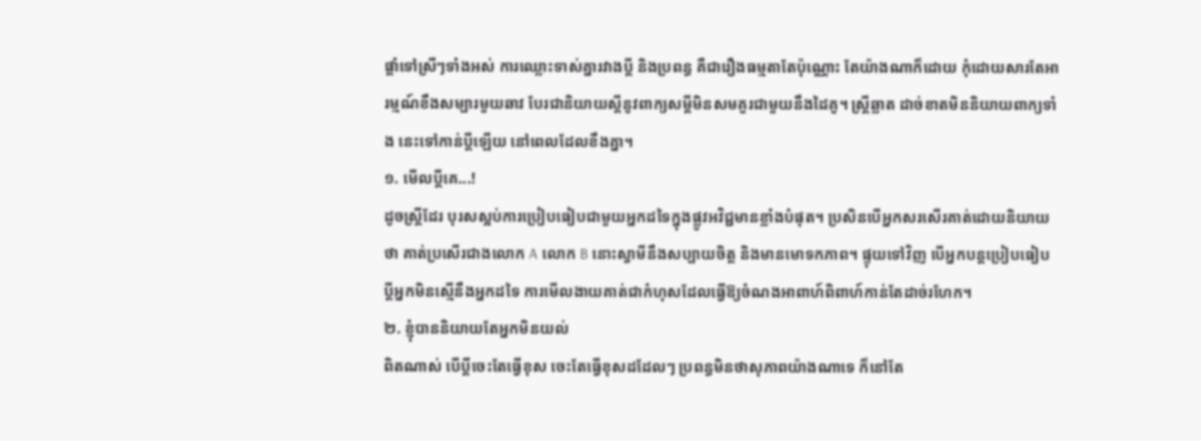ផ្ដាំទៅស្រីៗទាំងអស់ ការឈ្លោះទាស់គ្នារវាងប្ដី និងប្រពន្ធ គឺជារឿងធម្មតាតែប៉ុណ្ណោះ តែយ៉ាងណាក៏ដោយ កុំដោយសារតែអារម្មណ៍ខឹងសម្បារមួយឆាវ បែរជានិយាយស្ដីនូវពាក្យសម្ដីមិនសមគួរជាមួយនឹងដៃគូ។ ស្ត្រីឆ្លាត ដាច់ខាតមិននិយាយពាក្យទាំង នេះទៅកាន់ប្ដីឡើយ នៅពេលដែលខឹងគ្នា។
១. មើលប្តីគេ...!
ដូចស្ត្រីដែរ បុរសស្អប់ការប្រៀបធៀបជាមួយអ្នកដទៃក្នុងផ្លូវអវិជ្ជមានខ្លាំងបំផុត។ ប្រសិនបើអ្នកសរសើរគាត់ដោយនិយាយថា គាត់ប្រសើរជាងលោក A លោក B នោះស្វាមីនឹងសប្បាយចិត្ត និងមានមោទកភាព។ ផ្ទុយទៅវិញ បើអ្នកបន្តប្រៀបធៀបប្តីអ្នកមិនស្មើនឹងអ្នកដទៃ ការមើលងាយគាត់ជាកំហុសដែលធ្វើឱ្យចំណងអាពាហ៍ពិពាហ៍កាន់តែដាច់រហែក។
២. ខ្ញុំបាននិយាយតែអ្នកមិនយល់
ពិតណាស់ បើប្តីចេះតែធ្វើខុស ចេះតែធ្វើខុសដដែលៗ ប្រពន្ធមិនថាសុភាពយ៉ាងណាទេ ក៏នៅតែ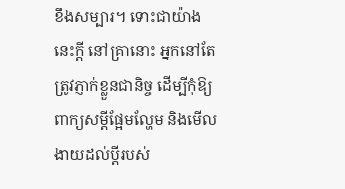ខឹងសម្បារ។ ទោះជាយ៉ាងនេះក្តី នៅគ្រានោះ អ្នកនៅតែត្រូវភ្ញាក់ខ្លួនជានិច្ច ដើម្បីកុំឱ្យពាក្យសម្តីផ្អែមល្ហែម និងមើលងាយដល់ប្តីរបស់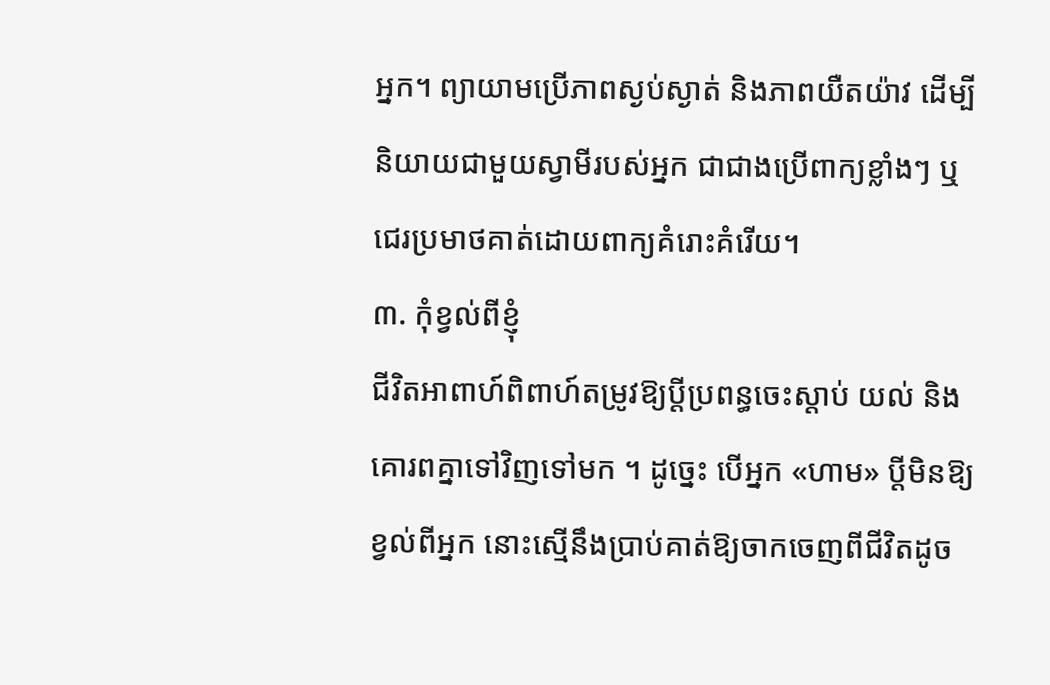អ្នក។ ព្យាយាមប្រើភាពស្ងប់ស្ងាត់ និងភាពយឺតយ៉ាវ ដើម្បីនិយាយជាមួយស្វាមីរបស់អ្នក ជាជាងប្រើពាក្យខ្លាំងៗ ឬជេរប្រមាថគាត់ដោយពាក្យគំរោះគំរើយ។
៣. កុំខ្វល់ពីខ្ញុំ
ជីវិតអាពាហ៍ពិពាហ៍តម្រូវឱ្យប្ដីប្រពន្ធចេះស្តាប់ យល់ និងគោរពគ្នាទៅវិញទៅមក ។ ដូច្នេះ បើអ្នក «ហាម» ប្តីមិនឱ្យខ្វល់ពីអ្នក នោះស្មើនឹងប្រាប់គាត់ឱ្យចាកចេញពីជីវិតដូច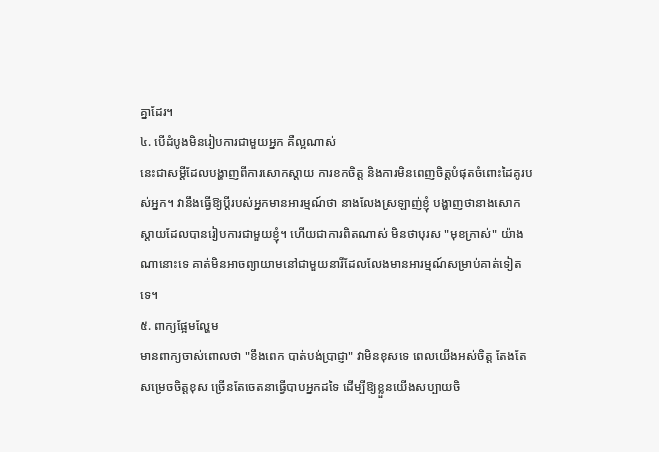គ្នាដែរ។
៤. បើដំបូងមិនរៀបការជាមួយអ្នក គឺល្អណាស់
នេះជាសម្ដីដែលបង្ហាញពីការសោកស្ដាយ ការខកចិត្ត និងការមិនពេញចិត្តបំផុតចំពោះដៃគូរបស់អ្នក។ វានឹងធ្វើឱ្យប្តីរបស់អ្នកមានអារម្មណ៍ថា នាងលែងស្រឡាញ់ខ្ញុំ បង្ហាញថានាងសោកស្ដាយដែលបានរៀបការជាមួយខ្ញុំ។ ហើយជាការពិតណាស់ មិនថាបុរស "មុខក្រាស់" យ៉ាងណានោះទេ គាត់មិនអាចព្យាយាមនៅជាមួយនារីដែលលែងមានអារម្មណ៍សម្រាប់គាត់ទៀតទេ។
៥. ពាក្យផ្អែមល្ហែម
មានពាក្យចាស់ពោលថា "ខឹងពេក បាត់បង់ប្រាជ្ញា" វាមិនខុសទេ ពេលយើងអស់ចិត្ត តែងតែសម្រេចចិត្តខុស ច្រើនតែចេតនាធ្វើបាបអ្នកដទៃ ដើម្បីឱ្យខ្លួនយើងសប្បាយចិ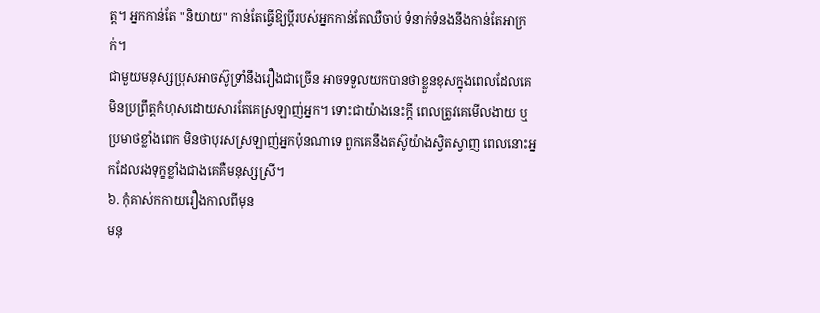ត្ត។ អ្នកកាន់តែ "និយាយ" កាន់តែធ្វើឱ្យប្តីរបស់អ្នកកាន់តែឈឺចាប់ ទំនាក់ទំនងនឹងកាន់តែអាក្រក់។
ជាមួយមនុស្សប្រុសអាចស៊ូទ្រាំនឹងរឿងជាច្រើន អាចទទួលយកបានថាខ្លួនខុសក្នុងពេលដែលគេមិនប្រព្រឹត្តកំហុសដោយសារតែគេស្រឡាញ់អ្នក។ ទោះជាយ៉ាងនេះក្តី ពេលត្រូវគេមើលងាយ ឬប្រមាថខ្លាំងពេក មិនថាបុរសស្រឡាញ់អ្នកប៉ុនណាទេ ពួកគេនឹងតស៊ូយ៉ាងស្វិតស្វាញ ពេលនោះអ្នកដែលរងទុក្ខខ្លាំងជាងគេគឺមនុស្សស្រី។
៦. កុំគាស់កកាយរឿងកាលពីមុន
មនុ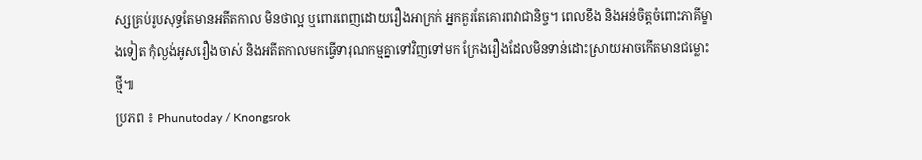ស្សគ្រប់រូបសុទ្ធតែមានអតីតកាល មិនថាល្អ ឬពោរពេញដោយរឿងអាក្រក់ អ្នកគួរតែគោរពវាជានិច្ច។ ពេលខឹង និងអន់ចិត្តចំពោះភាគីម្ខាងទៀត កុំល្ងង់អូសរឿងចាស់ និងអតីតកាលមកធ្វើទារុណកម្មគ្នាទៅវិញទៅមក ក្រែងរឿងដែលមិនទាន់ដោះស្រាយអាចកើតមានជម្លោះថ្មី៕
ប្រភព ៖ Phunutoday / Knongsrok